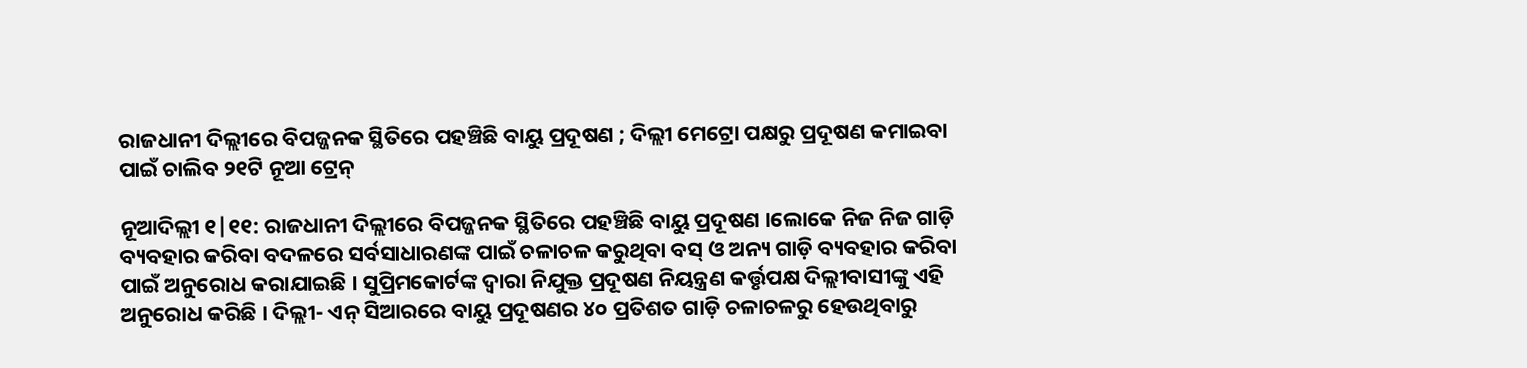ରାଜଧାନୀ ଦିଲ୍ଲୀରେ ବିପଜ୍ଜନକ ସ୍ଥିତିରେ ପହଞ୍ଚିଛି ବାୟୁ ପ୍ରଦୂଷଣ ; ଦିଲ୍ଲୀ ମେଟ୍ରୋ ପକ୍ଷରୁ ପ୍ରଦୂଷଣ କମାଇବା ପାଇଁ ଚାଲିବ ୨୧ଟି ନୂଆ ଟ୍ରେନ୍

ନୂଆଦିଲ୍ଲୀ ୧|୧୧: ରାଜଧାନୀ ଦିଲ୍ଲୀରେ ବିପଜ୍ଜନକ ସ୍ଥିତିରେ ପହଞ୍ଚିଛି ବାୟୁ ପ୍ରଦୂଷଣ ।ଲୋକେ ନିଜ ନିଜ ଗାଡ଼ି ବ୍ୟବହାର କରିବା ବଦଳରେ ସର୍ବସାଧାରଣଙ୍କ ପାଇଁ ଚଳାଚଳ କରୁଥିବା ବସ୍ ଓ ଅନ୍ୟ ଗାଡ଼ି ବ୍ୟବହାର କରିବା ପାଇଁ ଅନୁରୋଧ କରାଯାଇଛି । ସୁପ୍ରିମକୋର୍ଟଙ୍କ ଦ୍ବାରା ନିଯୁକ୍ତ ପ୍ରଦୂଷଣ ନିୟନ୍ତ୍ରଣ କର୍ତ୍ତୃପକ୍ଷ ଦିଲ୍ଲୀବାସୀଙ୍କୁ ଏହି ଅନୁରୋଧ କରିଛି । ଦିଲ୍ଲୀ- ଏନ୍ ସିଆରରେ ବାୟୁ ପ୍ରଦୂଷଣର ୪୦ ପ୍ରତିଶତ ଗାଡ଼ି ଚଳାଚଳରୁ ହେଉଥିବାରୁ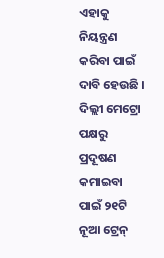ଏହାକୁ ନିୟନ୍ତ୍ରଣ କରିବା ପାଇଁ ଦାବି ହେଉଛି । ଦିଲ୍ଲୀ ମେଟ୍ରୋ ପକ୍ଷରୁ ପ୍ରଦୂଷଣ କମାଇବା ପାଇଁ ୨୧ଟି ନୂଆ ଟ୍ରେନ୍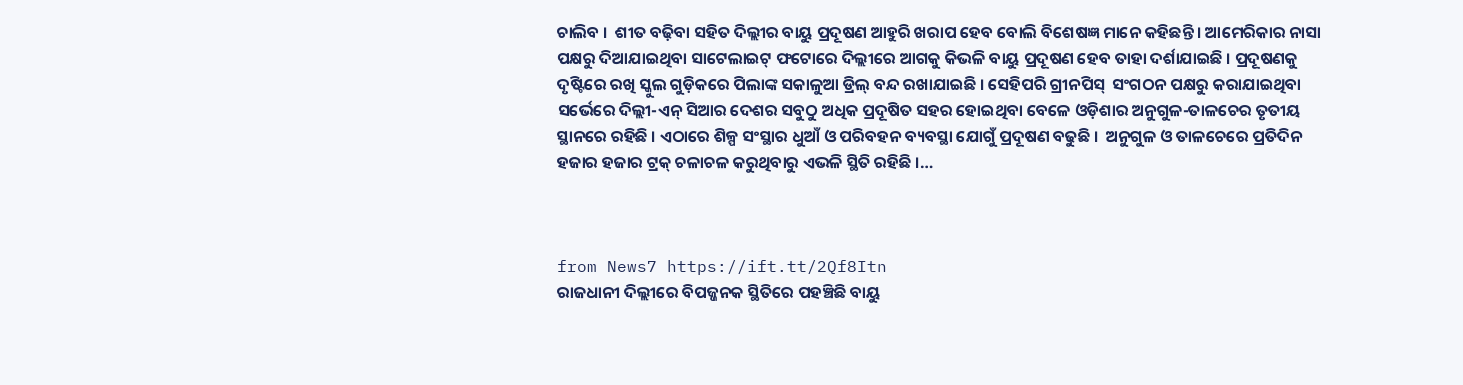ଚାଲିବ ।  ଶୀତ ବଢ଼ିବା ସହିତ ଦିଲ୍ଲୀର ବାୟୁ ପ୍ରଦୂଷଣ ଆହୁରି ଖରାପ ହେବ ବୋଲି ବିଶେଷଜ୍ଞ ମାନେ କହିଛନ୍ତି । ଆମେରିକାର ନାସା ପକ୍ଷରୁ ଦିଆଯାଇଥିବା ସାଟେଲାଇଟ୍ ଫଟୋରେ ଦିଲ୍ଲୀରେ ଆଗକୁ କିଭଳି ବାୟୁ ପ୍ରଦୂଷଣ ହେବ ତାହା ଦର୍ଶାଯାଇଛି । ପ୍ରଦୂଷଣକୁ ଦୃଷ୍ଟିରେ ରଖି ସ୍କୁଲ ଗୁଡ଼ିକରେ ପିଲାଙ୍କ ସକାଳୁଆ ଡ୍ରିଲ୍ ବନ୍ଦ ରଖାଯାଇଛି । ସେହିପରି ଗ୍ରୀନପିସ୍  ସଂଗଠନ ପକ୍ଷରୁ କରାଯାଇଥିବା ସର୍ଭେରେ ଦିଲ୍ଲୀ-ଏନ୍ ସିଆର ଦେଶର ସବୁଠୁ ଅଧିକ ପ୍ରଦୂଷିତ ସହର ହୋଇଥିବା ବେଳେ ଓଡ଼ିଶାର ଅନୁଗୁଳ-ତାଳଚେର ତୃତୀୟ ସ୍ଥାନରେ ରହିଛି । ଏଠାରେ ଶିଳ୍ପ ସଂସ୍ଥାର ଧୁଆଁ ଓ ପରିବହନ ବ୍ୟବସ୍ଥା ଯୋଗୁଁ ପ୍ରଦୂଷଣ ବଢୁଛି ।  ଅନୁଗୁଳ ଓ ତାଳଚେରେ ପ୍ରତିଦିନ ହଜାର ହଜାର ଟ୍ରକ୍ ଚଳାଚଳ କରୁଥିବାରୁ ଏଭଳି ସ୍ଥିତି ରହିଛି ।…



from News7 https://ift.tt/2Qf8Itn
ରାଜଧାନୀ ଦିଲ୍ଲୀରେ ବିପଜ୍ଜନକ ସ୍ଥିତିରେ ପହଞ୍ଚିଛି ବାୟୁ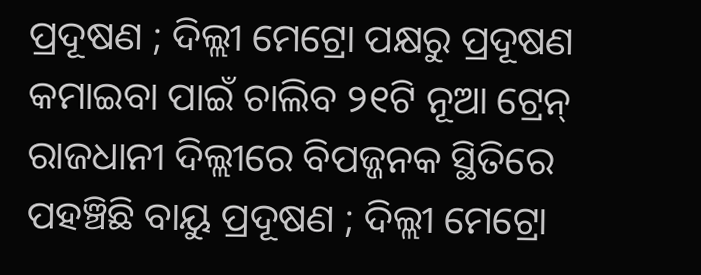ପ୍ରଦୂଷଣ ; ଦିଲ୍ଲୀ ମେଟ୍ରୋ ପକ୍ଷରୁ ପ୍ରଦୂଷଣ କମାଇବା ପାଇଁ ଚାଲିବ ୨୧ଟି ନୂଆ ଟ୍ରେନ୍ ରାଜଧାନୀ ଦିଲ୍ଲୀରେ ବିପଜ୍ଜନକ ସ୍ଥିତିରେ ପହଞ୍ଚିଛି ବାୟୁ ପ୍ରଦୂଷଣ ; ଦିଲ୍ଲୀ ମେଟ୍ରୋ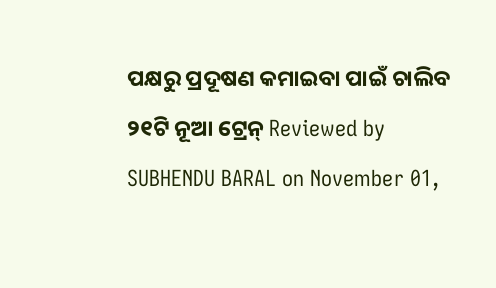ପକ୍ଷରୁ ପ୍ରଦୂଷଣ କମାଇବା ପାଇଁ ଚାଲିବ ୨୧ଟି ନୂଆ ଟ୍ରେନ୍ Reviewed by SUBHENDU BARAL on November 01,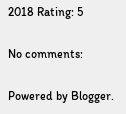2018 Rating: 5

No comments:

Powered by Blogger.